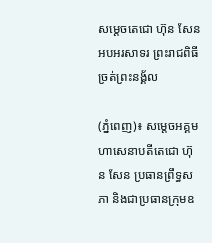សម្ដេចតេជោ ហ៊ុន សែន អបអរសាទរ ព្រះរាជពិធីច្រត់ព្រះនង្គ័ល

(ភ្នំពេញ)៖ សម្ដេចអគ្គមហាសេនាបតីតេជោ ហ៊ុន សែន ប្រធានព្រឹទ្ធសភា និងជាប្រធានក្រុមឧ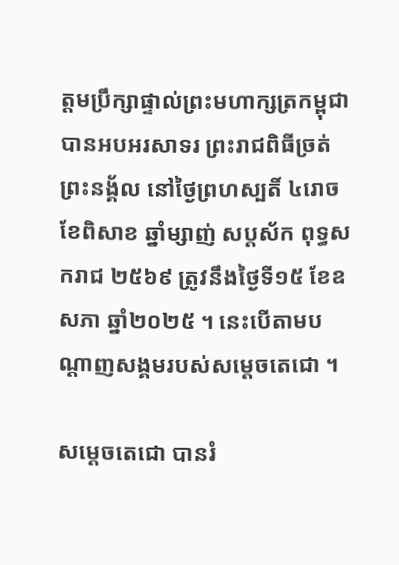ត្តមប្រឹក្សាផ្ទាល់ព្រះមហាក្សត្រកម្ពុជា បានអបអរសាទរ ព្រះរាជពិធីច្រត់ព្រះនង្គ័ល នៅថ្ងៃព្រហស្បតិ៍ ៤រោច ខែពិសាខ ឆ្នាំម្សាញ់ សប្តស័ក ពុទ្ធសករាជ ២៥៦៩ ត្រូវនឹងថ្ងៃទី១៥ ខែឧសភា ឆ្នាំ២០២៥ ។ នេះបើតាមបណ្ដាញសង្គមរបស់សម្ដេចតេជោ ។

សម្ដេចតេជោ បានរំ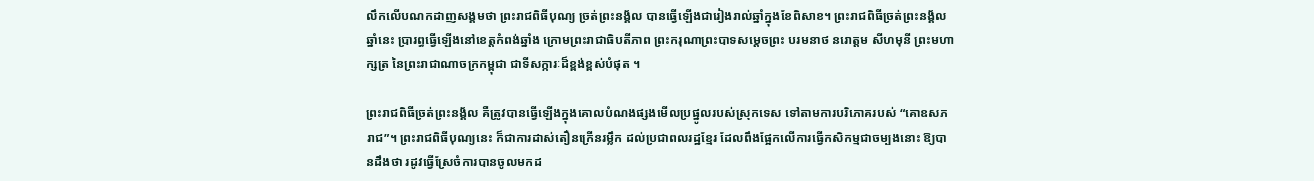លឹកលើបណកដាញសង្គមថា ព្រះរាជពិធីបុណ្យ ច្រត់ព្រះនង្គ័ល បានធ្វើឡើងជារៀងរាល់ឆ្នាំក្នុងខែពិសាខ។ ព្រះរាជពិធីច្រត់ព្រះនង្គ័លឆ្នាំនេះ ប្រារព្ធធ្វើឡើងនៅខេត្តកំពង់ឆ្នាំង ក្រោមព្រះរាជាធិបតីភាព ព្រះករុណាព្រះបាទសម្ដេចព្រះ បរមនាថ នរោត្តម សីហមុនី ព្រះមហាក្សត្រ នៃព្រះរាជាណាចក្រកម្ពុជា ជាទីសក្ការៈដ៏ខ្ពង់ខ្ពស់បំផុត ។

ព្រះរាជពិធីច្រត់ព្រះនង្គ័ល គឺត្រូវបានធ្វើឡើងក្នុងគោលបំណងផ្សងមើលប្រផ្នូលរបស់ស្រុកទេស ទៅតាមការបរិភោគរបស់ “គោឧសភរាជ”។ ព្រះរាជពិធីបុណ្យនេះ ក៏ជាការដាស់តឿនក្រើនរម្លឹក ដល់ប្រជាពលរដ្ឋខ្មែរ ដែលពឹងផ្អែកលើការធ្វើកសិកម្មជាចម្បងនោះ ឱ្យបានដឹងថា រដូវធ្វើស្រែចំការបានចូលមកដ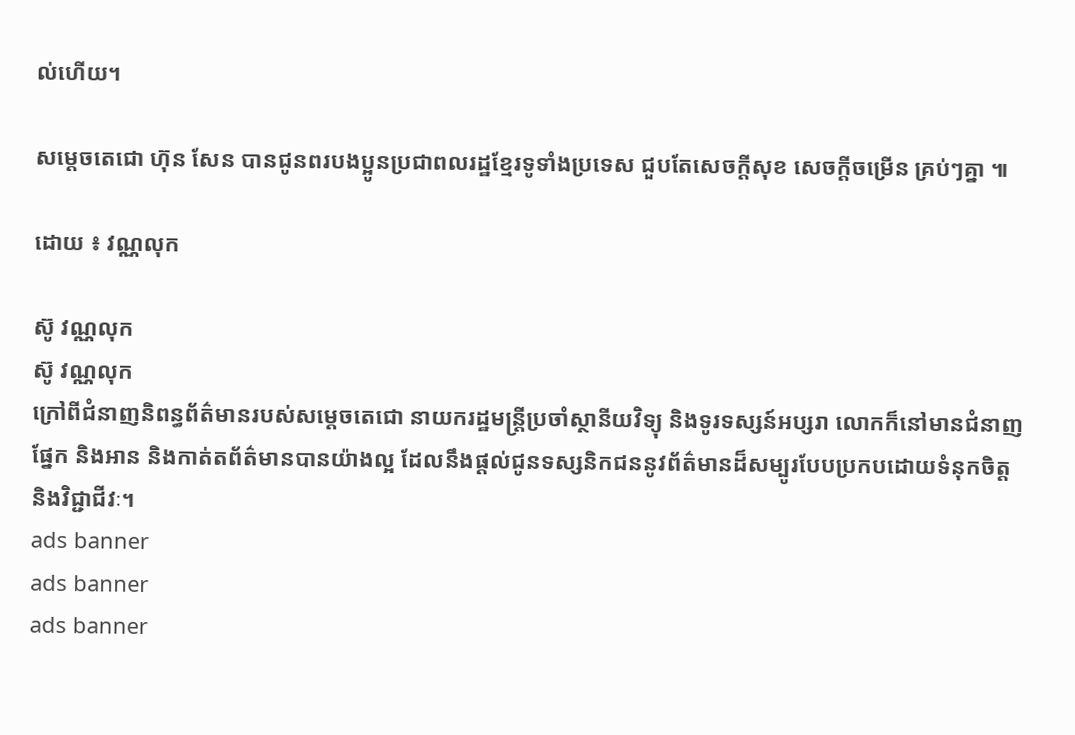ល់ហើយ។

សម្ដេចតេជោ ហ៊ុន សែន បានជូនពរបងប្អូនប្រជាពលរដ្ឋខ្មែរទូទាំងប្រទេស ជួបតែសេចក្តីសុខ សេចក្តីចម្រើន គ្រប់ៗគ្នា ៕

ដោយ ៖ វណ្ណលុក

ស៊ូ វណ្ណលុក
ស៊ូ វណ្ណលុក
ក្រៅពីជំនាញនិពន្ធព័ត៌មានរបស់សម្ដេចតេជោ នាយករដ្ឋមន្ត្រីប្រចាំស្ថានីយវិទ្យុ និងទូរទស្សន៍អប្សរា លោកក៏នៅមានជំនាញផ្នែក និងអាន និងកាត់តព័ត៌មានបានយ៉ាងល្អ ដែលនឹងផ្ដល់ជូនទស្សនិកជននូវព័ត៌មានដ៏សម្បូរបែបប្រកបដោយទំនុកចិត្ត និងវិជ្ជាជីវៈ។
ads banner
ads banner
ads banner